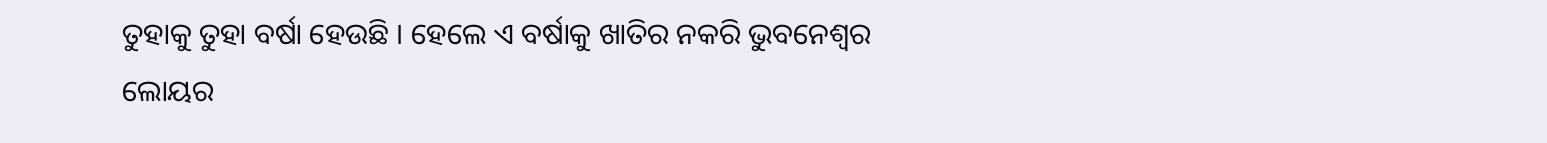ତୁହାକୁ ତୁହା ବର୍ଷା ହେଉଛି । ହେଲେ ଏ ବର୍ଷାକୁ ଖାତିର ନକରି ଭୁବନେଶ୍ୱର ଲୋୟର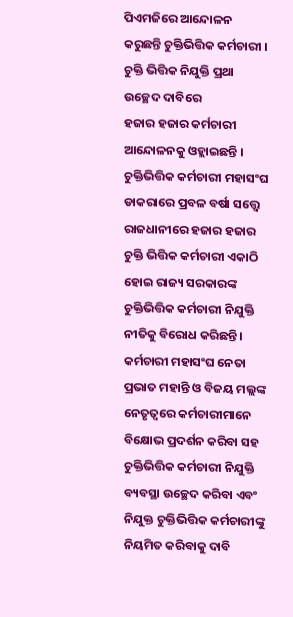ପିଏମଜିରେ ଆନ୍ଦୋଳନ କରୁଛନ୍ତି ଚୁକ୍ତିଭିତ୍ତିକ କର୍ମଚାରୀ । ଚୁକ୍ତି ଭିତ୍ତିକ ନିଯୁକ୍ତି ପ୍ରଥା ଉଚ୍ଛେଦ ଦାବିରେ
ହଜାର ହଜାର କର୍ମଚାରୀ ଆନ୍ଦୋଳନକୁ ଓହ୍ଲାଇଛନ୍ତି । ଚୁକ୍ତିଭିତ୍ତିକ କର୍ମଚାରୀ ମହାସଂଘ ଡାକରାରେ ପ୍ରବଳ ବର୍ଷା ସତ୍ତ୍ୱେ ରାଜଧାନୀରେ ହଜାର ହଜାର ଚୁକ୍ତି ଭିତ୍ତିକ କର୍ମଚାରୀ ଏକାଠି ହୋଇ ରାଜ୍ୟ ସରକାରଙ୍କ ଚୁକ୍ତିଭିତ୍ତିକ କର୍ମଚାରୀ ନିଯୁକ୍ତି ନୀତିକୁ ବିରୋଧ କରିଛନ୍ତି । କର୍ମଚାରୀ ମହାସଂଘ ନେତା ପ୍ରଭାତ ମହାନ୍ତି ଓ ବିଜୟ ମଲ୍ଲଙ୍କ ନେତୃତ୍ବରେ କର୍ମଚାରୀମାନେ ବିକ୍ଷୋଭ ପ୍ରଦର୍ଶନ କରିବା ସହ ଚୁକ୍ତିଭିତ୍ତିକ କର୍ମଚାରୀ ନିଯୁକ୍ତି ବ୍ୟବସ୍ଥା ଉଚ୍ଛେଦ କରିବା ଏବଂ ନିଯୁକ୍ତ ଚୁକ୍ତିଭିତ୍ତିକ କର୍ମଚାରୀଙ୍କୁ ନିୟମିତ କରିବାକୁ ଦାବି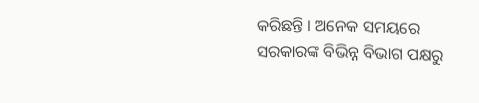କରିଛନ୍ତି । ଅନେକ ସମୟରେ ସରକାରଙ୍କ ବିଭିନ୍ନ ବିଭାଗ ପକ୍ଷରୁ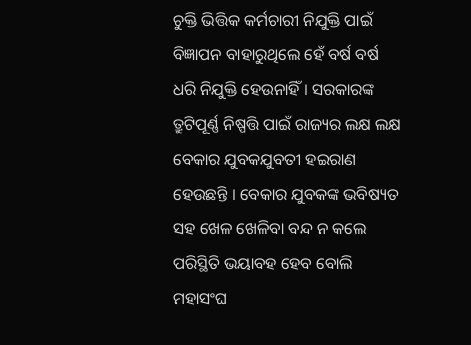ଚୁକ୍ତି ଭିତ୍ତିକ କର୍ମଚାରୀ ନିଯୁକ୍ତି ପାଇଁ ବିଜ୍ଞାପନ ବାହାରୁଥିଲେ ହେଁ ବର୍ଷ ବର୍ଷ ଧରି ନିଯୁକ୍ତି ହେଉନାହିଁ । ସରକାରଙ୍କ ତ୍ରୁଟିପୂର୍ଣ୍ଣ ନିଷ୍ପତ୍ତି ପାଇଁ ରାଜ୍ୟର ଲକ୍ଷ ଲକ୍ଷ ବେକାର ଯୁବକଯୁବତୀ ହଇରାଣ ହେଉଛନ୍ତି । ବେକାର ଯୁବକଙ୍କ ଭବିଷ୍ୟତ ସହ ଖେଳ ଖେଳିବା ବନ୍ଦ ନ କଲେ ପରିସ୍ଥିତି ଭୟାବହ ହେବ ବୋଲି ମହାସଂଘ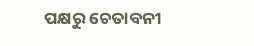ପକ୍ଷରୁ ଚେତାବନୀ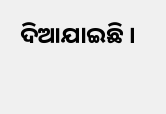ଦିଆଯାଇଛି ।